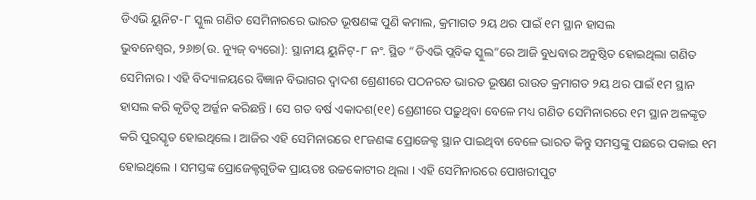ଡିଏଭି ୟୁନିଟ-୮ ସ୍କୁଲ ଗଣିତ ସେମିନାରରେ ଭାରତ ଭୂଷଣଙ୍କ ପୁଣି କମାଲ, କ୍ରମାଗତ ୨ୟ ଥର ପାଇଁ ୧ମ ସ୍ଥାନ ହାସଲ
ଭୁବନେଶ୍ୱର, ୨୬ା୭(ଉ. ନ୍ୟୁଜ୍ ବ୍ୟରୋ): ସ୍ଥାନୀୟ ୟୁନିଟ୍-୮ ନଂ. ସ୍ଥିତ “ଡିଏଭି ପ୍ଲବିକ ସ୍କୁଲ”ରେ ଆଜି ବୁଧବାର ଅନୁଷ୍ଠିତ ହୋଇଥିଲା ଗଣିତ ସେମିନାର । ଏହି ବିଦ୍ୟାଳୟରେ ବିଜ୍ଞାନ ବିଭାଗର ଦ୍ୱାଦଶ ଶ୍ରେଣୀରେ ପଠନରତ ଭାରତ ଭୂଷଣ ରାଉତ କ୍ରମାଗତ ୨ୟ ଥର ପାଇଁ ୧ମ ସ୍ଥାନ ହାସଲ କରି କୃତିତ୍ୱ ଅର୍ଜ୍ଜନ କରିଛନ୍ତି । ସେ ଗତ ବର୍ଷ ଏକାଦଶ(୧୧) ଶ୍ରେଣୀରେ ପଢ଼ୁଥିବା ବେଳେ ମଧ୍ୟ ଗଣିତ ସେମିନାରରେ ୧ମ ସ୍ଥାନ ଅଳଙ୍କୃତ କରି ପୁରସ୍କୃତ ହୋଇଥିଲେ । ଆଜିର ଏହି ସେମିନାରରେ ୧୮ଜଣଙ୍କ ପ୍ରୋଜେକ୍ଟ ସ୍ଥାନ ପାଇଥିବା ବେଳେ ଭାରତ କିନ୍ତୁ ସମସ୍ତଙ୍କୁ ପଛରେ ପକାଇ ୧ମ ହୋଇଥିଲେ । ସମସ୍ତଙ୍କ ପ୍ରୋଜେକ୍ଟଗୁଡିକ ପ୍ରାୟତଃ ଉଚ୍ଚକୋଟୀର ଥିଲା । ଏହି ସେମିନାରରେ ପୋଖରୀପୁଟ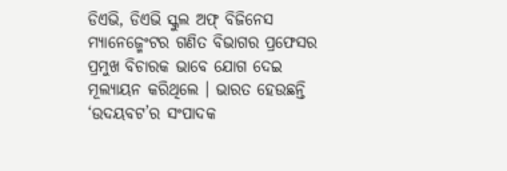ଡିଏଭି, ଡିଏଭି ସ୍କୁଲ ଅଫ୍ ବିଜିନେସ ମ୍ୟାନେଜ୍ମେଂଟର ଗଣିତ ବିଭାଗର ପ୍ରଫେସର ପ୍ରମୁଖ ବିଚାରକ ଭାବେ ଯୋଗ ଦେଇ ମୂଲ୍ୟାୟନ କରିଥିଲେ । ଭାରତ ହେଉଛନ୍ତି ‘ଉଦୟବଟ’ର ସଂପାଦକ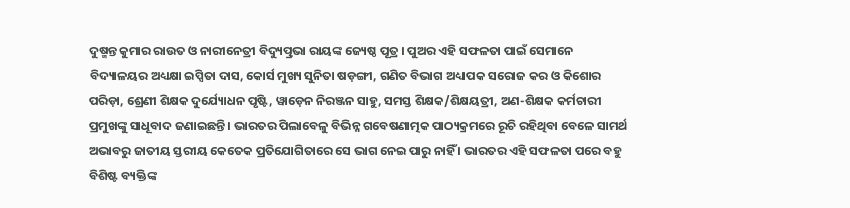ଦୁଷ୍ମନ୍ତ କୁମାର ରାଉତ ଓ ନାରୀନେତ୍ରୀ ବିଦ୍ୟୁତ୍ପ୍ରଭା ରାୟଙ୍କ ଜ୍ୟେଷ୍ଠ ପୂତ୍ର । ପୁଅର ଏହି ସଫଳତା ପାଇଁ ସେମାନେ ବିଦ୍ୟାଳୟର ଅଧ୍ୟକ୍ଷା ଇପ୍ସିତା ଦାସ, କୋର୍ସ ମୁଖ୍ୟ ସୁନିତା ଷଡ଼ଙ୍ଗୀ, ଗଣିତ ବିଭାଗ ଅଧ୍ୟାପକ ସରୋଜ କର ଓ କିଶୋର ପରିଡ଼ା, ଶ୍ରେଣୀ ଶିକ୍ଷକ ଦୁର୍ଯ୍ୟୋଧନ ପୃଷ୍ଟି, ୱାଡ଼େନ ନିରଞ୍ଜନ ସାହୁ, ସମସ୍ତ ଶିକ୍ଷକ/ଶିକ୍ଷୟତ୍ରୀ, ଅଣ-ଶିକ୍ଷକ କର୍ମଚାରୀ ପ୍ରମୁଖଙ୍କୁ ସାଧୂବାଦ ଜଣାଇଛନ୍ତି । ଭାରତର ପିଲାବେଳୁ ବିଭିନ୍ନ ଗବେଷଣାତ୍ମକ ପାଠ୍ୟକ୍ରମରେ ରୂଚି ରହିଥିବା ବେଳେ ସାମର୍ଥ ଅଭାବରୁ ଜାତୀୟ ସ୍ତରୀୟ କେତେକ ପ୍ରତିଯୋଗିତାରେ ସେ ଭାଗ ନେଇ ପାରୁ ନାହିଁ । ଭାରତର ଏହି ସଫଳତା ପରେ ବହୁ ବିଶିଷ୍ଟ ବ୍ୟକ୍ତିଙ୍କ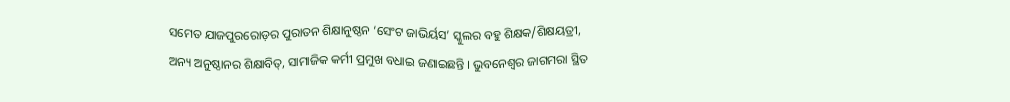ସମେତ ଯାଜପୁରରୋଡ଼ର ପୁରାତନ ଶିକ୍ଷାନୁଷ୍ଠନ ‘ସେଂଟ ଜାଭିର୍ୟସ’ ସ୍କୁଲର ବହୁ ଶିକ୍ଷକ/ଶିକ୍ଷୟତ୍ରୀ, ଅନ୍ୟ ଅନୁଷ୍ଠାନର ଶିକ୍ଷାବିତ୍, ସାମାଜିକ କର୍ମୀ ପ୍ରମୁଖ ବଧାଇ ଜଣାଇଛନ୍ତି । ଭୁବନେଶ୍ୱର ଜାଗମରା ସ୍ଥିତ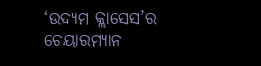‘ଉଦ୍ୟମ କ୍ଲାସେସ’ର ଚେୟାରମ୍ୟାନ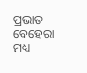ପ୍ରଭାତ ବେହେରା ମଧ୍ୟ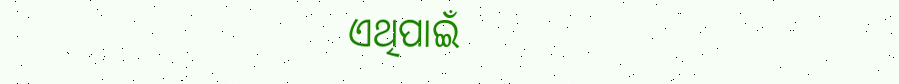ଏଥିପାଇଁ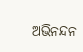ଅଭିନନ୍ଦନ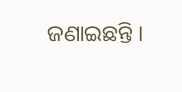ଜଣାଇଛନ୍ତି ।